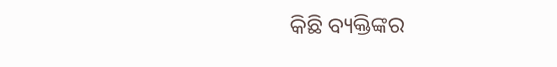କିଛି ବ୍ୟକ୍ତିଙ୍କର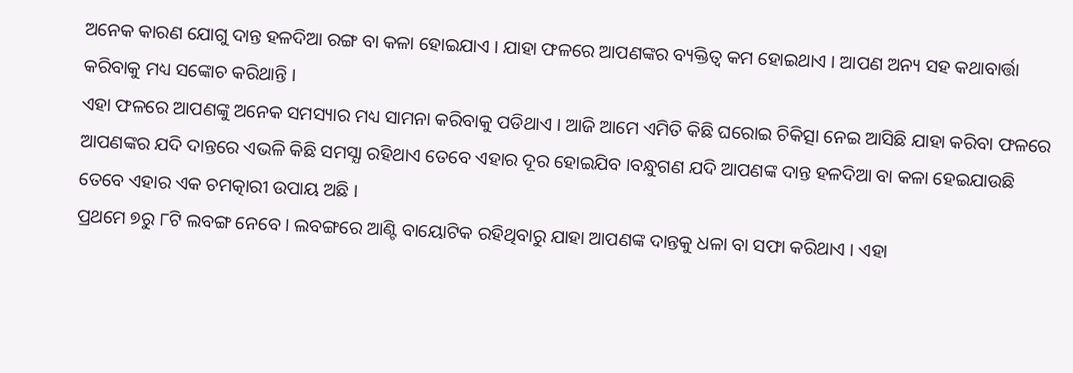ଅନେକ କାରଣ ଯୋଗୁ ଦାନ୍ତ ହଳଦିଆ ରଙ୍ଗ ବା କଳା ହୋଇଯାଏ । ଯାହା ଫଳରେ ଆପଣଙ୍କର ବ୍ୟକ୍ତିତ୍ବ କମ ହୋଇଥାଏ । ଆପଣ ଅନ୍ୟ ସହ କଥାବାର୍ତ୍ତା କରିବାକୁ ମଧ୍ୟ ସଙ୍କୋଚ କରିଥାନ୍ତି ।
ଏହା ଫଳରେ ଆପଣଙ୍କୁ ଅନେକ ସମସ୍ୟାର ମଧ୍ୟ ସାମନା କରିବାକୁ ପଡିଥାଏ । ଆଜି ଆମେ ଏମିତି କିଛି ଘରୋଇ ଚିକିତ୍ସା ନେଇ ଆସିଛି ଯାହା କରିବା ଫଳରେ ଆପଣଙ୍କର ଯଦି ଦାନ୍ତରେ ଏଭଳି କିଛି ସମସ୍ଯା ରହିଥାଏ ତେବେ ଏହାର ଦୂର ହୋଇଯିବ ।ବନ୍ଧୁଗଣ ଯଦି ଆପଣଙ୍କ ଦାନ୍ତ ହଳଦିଆ ବା କଳା ହେଇଯାଉଛି ତେବେ ଏହାର ଏକ ଚମତ୍କାରୀ ଉପାୟ ଅଛି ।
ପ୍ରଥମେ ୭ରୁ ୮ଟି ଲବଙ୍ଗ ନେବେ । ଲବଙ୍ଗରେ ଆଣ୍ଟି ବାୟୋଟିକ ରହିଥିବାରୁ ଯାହା ଆପଣଙ୍କ ଦାନ୍ତକୁ ଧଳା ବା ସଫା କରିଥାଏ । ଏହା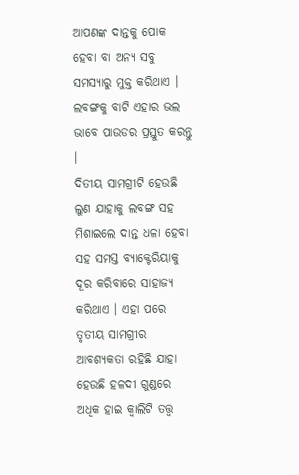ଆପଣଙ୍କ ଦାନ୍ତକୁ ପୋକ ହେବା ବା ଅନ୍ୟ ସବୁ ସମସ୍ୟାରୁ ମୁକ୍ତ କରିଥାଏ । ଲବଙ୍ଗକୁ ବାଟି ଏହାର ଭଲ ଭାବେ ପାଉଡର ପ୍ରସ୍ତୁତ କରନ୍ତୁ ।
ଦିତୀୟ ସାମଗ୍ରୀଟି ହେଉଛି ଲୁଣ ଯାହାକୁ ଲବଙ୍ଗ ସହ ମିଶାଇଲେ ଦାନ୍ତ ଧଳା ହେବା ସହ ସମସ୍ତ ବ୍ୟାକ୍ଟେରିୟାକୁ ଦୂର କରିବାରେ ସାହାଜ୍ଯ କରିଥାଏ । ଏହା ପରେ ତୃତୀୟ ସାମଗ୍ରୀର ଆବଶ୍ୟକତା ରହିଛି ଯାହା ହେଉଛି ହଳଦୀ ଗୁଣ୍ଡରେ ଅଧିକ ହାଇ କ୍ଵାଲିଟି ତତ୍ତ୍ଵ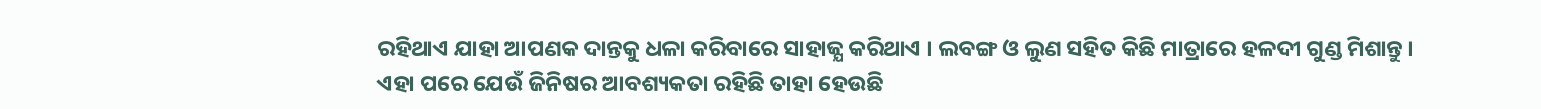ରହିଥାଏ ଯାହା ଆପଣକ ଦାନ୍ତକୁ ଧଳା କରିବାରେ ସାହାଜ୍ଯ କରିଥାଏ । ଲବଙ୍ଗ ଓ ଲୁଣ ସହିତ କିଛି ମାତ୍ରାରେ ହଳଦୀ ଗୁଣ୍ଡ ମିଶାନ୍ତୁ ।
ଏହା ପରେ ଯେଉଁ ଜିନିଷର ଆବଶ୍ୟକତା ରହିଛି ତାହା ହେଉଛି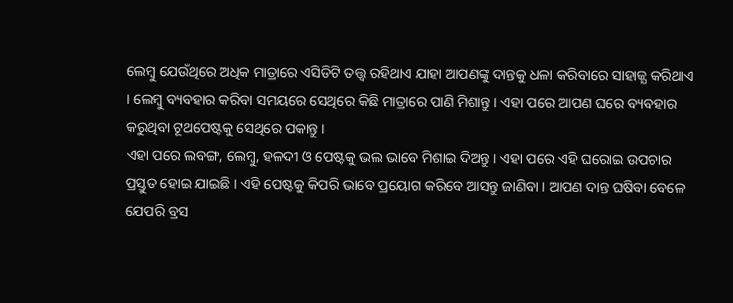ଲେମ୍ବୁ ଯେଉଁଥିରେ ଅଧିକ ମାତ୍ରାରେ ଏସିଡିଟି ତତ୍ତ୍ଵ ରହିଥାଏ ଯାହା ଆପଣଙ୍କୁ ଦାନ୍ତକୁ ଧଳା କରିବାରେ ସାହାଜ୍ଯ କରିଥାଏ । ଲେମ୍ବୁ ବ୍ୟବହାର କରିବା ସମୟରେ ସେଥିରେ କିଛି ମାତ୍ରାରେ ପାଣି ମିଶାନ୍ତୁ । ଏହା ପରେ ଆପଣ ଘରେ ବ୍ୟବହାର କରୁଥିବା ଟୂଥପେଷ୍ଟକୁ ସେଥିରେ ପକାନ୍ତୁ ।
ଏହା ପରେ ଲବଙ୍ଗ, ଲେମ୍ବୁ, ହଳଦୀ ଓ ପେଷ୍ଟକୁ ଭଲ ଭାବେ ମିଶାଇ ଦିଅନ୍ତୁ । ଏହା ପରେ ଏହି ଘରୋଇ ଉପଚାର ପ୍ରସ୍ତୁତ ହୋଇ ଯାଇଛି । ଏହି ପେଷ୍ଟକୁ କିପରି ଭାବେ ପ୍ରୟୋଗ କରିବେ ଆସନ୍ତୁ ଜାଣିବା । ଆପଣ ଦାନ୍ତ ଘଷିବା ବେଳେ ଯେପରି ବ୍ରସ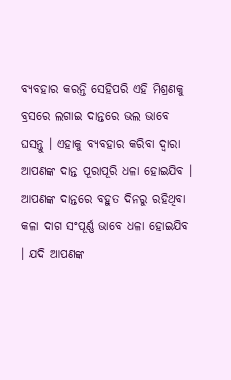ବ୍ୟବହାର କରନ୍ତି ସେହିପରି ଏହି ମିଶ୍ରଣକୁ ବ୍ରସରେ ଲଗାଇ ଦାନ୍ତରେ ଭଲ ଭାବେ ଘସନ୍ତୁ । ଏହାକୁ ବ୍ୟବହାର କରିବା ଦ୍ଵାରା ଆପଣଙ୍କ ଦାନ୍ତ ପୂରାପୂରି ଧଳା ହୋଇଯିବ ।
ଆପଣଙ୍କ ଦାନ୍ତରେ ବହୁତ ଦିନରୁ ରହିଥିବା କଳା ଦାଗ ସଂପୂର୍ଣ୍ଣ ଭାବେ ଧଳା ହୋଇଯିବ । ଯଦି ଆପଣଙ୍କ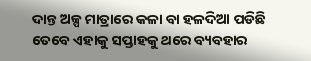ଦାନ୍ତ ଅଳ୍ପ ମାତ୍ରାରେ କଳା ବା ହଳଦିଆ ପଡିଛି ତେବେ ଏହାକୁ ସପ୍ତାହକୁ ଥରେ ବ୍ୟବହାର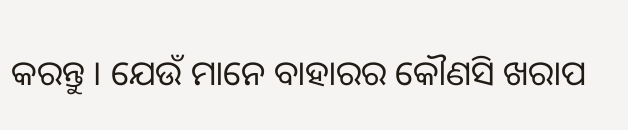କରନ୍ତୁ । ଯେଉଁ ମାନେ ବାହାରର କୌଣସି ଖରାପ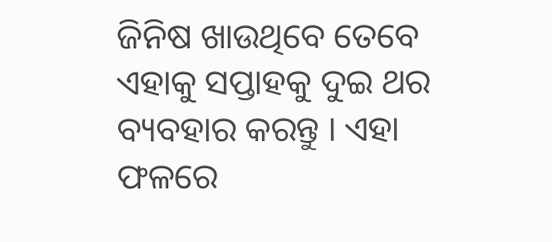ଜିନିଷ ଖାଉଥିବେ ତେବେ ଏହାକୁ ସପ୍ତାହକୁ ଦୁଇ ଥର ବ୍ୟବହାର କରନ୍ତୁ । ଏହା ଫଳରେ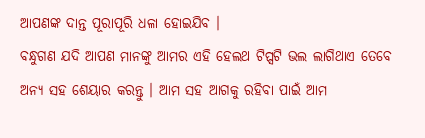ଆପଣଙ୍କ ଦାନ୍ତ ପୂରାପୂରି ଧଳା ହୋଇଯିବ ।
ବନ୍ଧୁଗଣ ଯଦି ଆପଣ ମାନଙ୍କୁ ଆମର ଏହି ହେଲଥ ଟିପ୍ସଟି ଭଲ ଲାଗିଥାଏ ତେବେ ଅନ୍ୟ ସହ ଶେୟାର କରନ୍ତୁ । ଆମ ସହ ଆଗକୁ ରହିବା ପାଇଁ ଆମ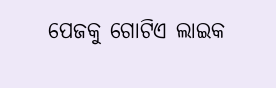ପେଜକୁ ଗୋଟିଏ ଲାଇକ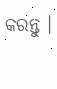କରନ୍ତୁ ।